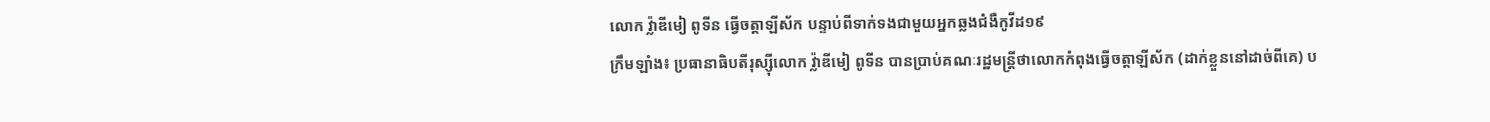លោក វ៉្លាឌីមៀ ពូទីន ធ្វើចត្តាឡីស័ក បន្ទាប់ពីទាក់ទងជាមួយអ្នកឆ្លងជំងឺកូវីដ១៩
ក្រឹមឡាំង៖ ប្រធានាធិបតីរុស្ស៊ីលោក វ្ល៉ាឌីមៀ ពូទីន បានប្រាប់គណៈរដ្ឋមន្ត្រីថាលោកកំពុងធ្វើចត្តាឡីស័ក (ដាក់ខ្លួននៅដាច់ពីគេ) ប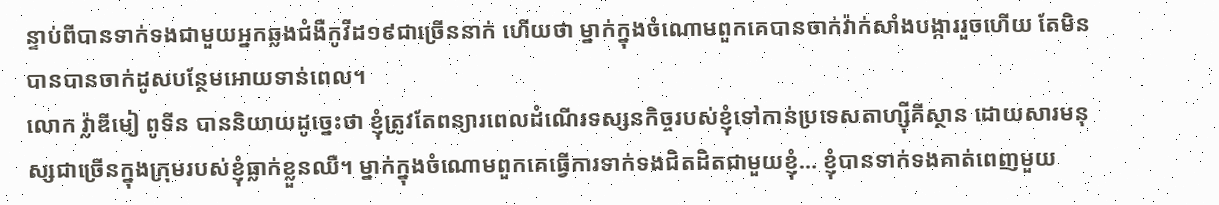ន្ទាប់ពីបានទាក់ទងជាមួយអ្នកឆ្លងជំងឺកូវីដ១៩ជាច្រើននាក់ ហើយថា ម្នាក់ក្នុងចំណោមពួកគេបានចាក់វ៉ាក់សាំងបង្ការរួចហើយ តែមិនបានបានចាក់ដូសបន្ថែមអោយទាន់ពេល។
លោក វ្ល៉ាឌីមៀ ពូទីន បាននិយាយដូច្នេះថា ខ្ញុំត្រូវតែពន្យារពេលដំណើរទស្សនកិច្ចរបស់ខ្ញុំទៅកាន់ប្រទេសតាហ្ស៊ីគីស្ថាន ដោយសារមនុស្សជាច្រើនក្នុងក្រុមរបស់ខ្ញុំធ្លាក់ខ្លួនឈឺ។ ម្នាក់ក្នុងចំណោមពួកគេធ្វើការទាក់ទងជិតដិតជាមួយខ្ញុំ… ខ្ញុំបានទាក់ទងគាត់ពេញមួយ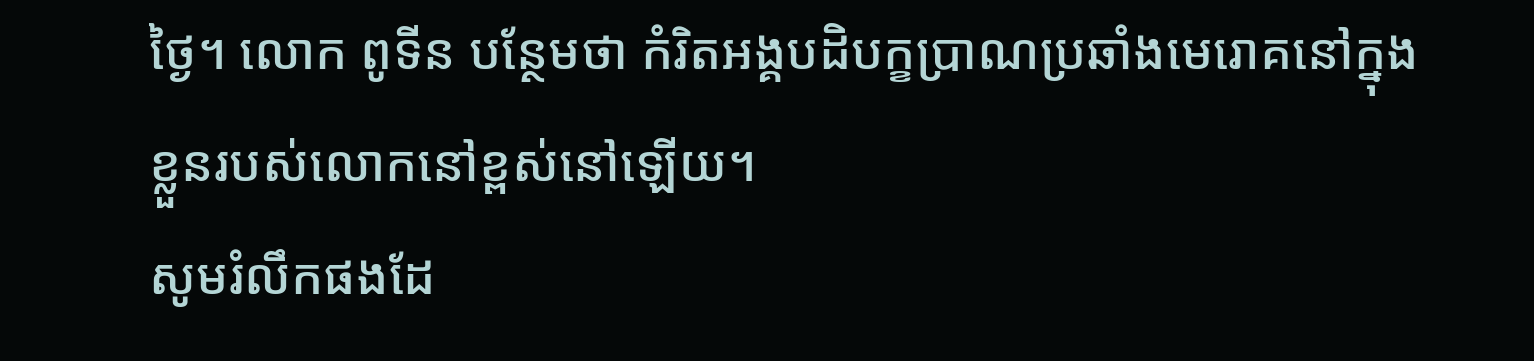ថ្ងៃ។ លោក ពូទីន បន្ថែមថា កំរិតអង្គបដិបក្ខប្រាណប្រឆាំងមេរោគនៅក្នុងខ្លួនរបស់លោកនៅខ្ពស់នៅឡើយ។
សូមរំលឹកផងដែ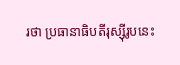រថា ប្រធានាធិបតីរុស្ស៊ីរូបនេះ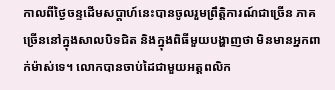កាលពីថ្ងៃចន្ទដើមសប្តាហ៍នេះបានចូលរួមព្រឹត្តិការណ៍ជាច្រើន ភាគច្រើននៅក្នុងសាលបិទជិត និងក្នុងពិធីមួយបង្ហាញថា មិនមានអ្នកពាក់ម៉ាស់ទេ។ លោកបានចាប់ដៃជាមួយអត្តពលិក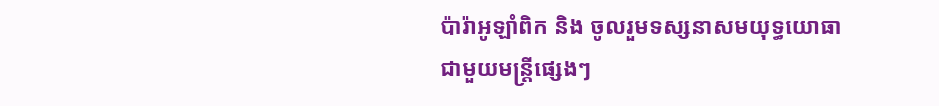ប៉ារ៉ាអូឡាំពិក និង ចូលរួមទស្សនាសមយុទ្ធយោធាជាមួយមន្ត្រីផ្សេងៗ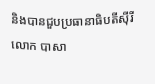និងបានជួបប្រធានាធិបតីស៊ីរី លោក បាសា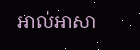អាល់អាសា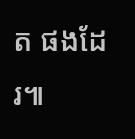ត ផងដែរ៕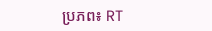ប្រភព៖ RT